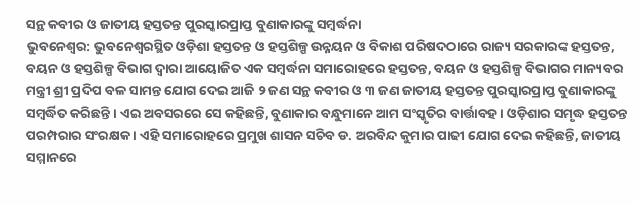ସନ୍ଥ କବୀର ଓ ଜାତୀୟ ହସ୍ତତନ୍ତ ପୁରସ୍କାରପ୍ରାପ୍ତ ବୁଣାକାରଙ୍କୁ ସମ୍ବର୍ଦ୍ଧନା
ଭୁବନେଶ୍ୱର: ଭୁବନେଶ୍ଵରସ୍ଥିତ ଓଡ଼ିଶା ହସ୍ତତନ୍ତ ଓ ହସ୍ତଶିଳ୍ପ ଉନ୍ନୟନ ଓ ବିକାଶ ପରିଷଦଠାରେ ରାଜ୍ୟ ସରକାରଙ୍କ ହସ୍ତତନ୍ତ, ବୟନ ଓ ହସ୍ତଶିଳ୍ପ ବିଭାଗ ଦ୍ଵାରା ଆୟୋଜିତ ଏକ ସମ୍ବର୍ଦ୍ଧନା ସମାରୋହରେ ହସ୍ତତନ୍ତ, ବୟନ ଓ ହସ୍ତଶିଳ୍ପ ବିଭାଗର ମାନ୍ୟବର ମନ୍ତ୍ରୀ ଶ୍ରୀ ପ୍ରଦିପ ବଳ ସାମନ୍ତ ଯୋଗ ଦେଇ ଆଜି ୨ ଜଣ ସନ୍ଥ କବୀର ଓ ୩ ଜଣ ଜାତୀୟ ହସ୍ତତନ୍ତ ପୁରସ୍କାରପ୍ରାପ୍ତ ବୁଣାକାରଙ୍କୁ ସମ୍ବର୍ଦ୍ଧିତ କରିଛନ୍ତି । ଏଇ ଅବସରରେ ସେ କହିଛନ୍ତି, ବୁଣାକାର ବନ୍ଧୁମାନେ ଆମ ସଂସ୍କୃତିର ବାର୍ତ୍ତାବହ । ଓଡ଼ିଶାର ସମୃଦ୍ଧ ହସ୍ତତନ୍ତ ପରମ୍ପରାର ସଂରକ୍ଷକ । ଏହି ସମାରୋହରେ ପ୍ରମୁଖ ଶାସନ ସଚିବ ଡ. ଅରବିନ୍ଦ କୁମାର ପାଢୀ ଯୋଗ ଦେଇ କହିଛନ୍ତି, ଜାତୀୟ ସମ୍ମାନରେ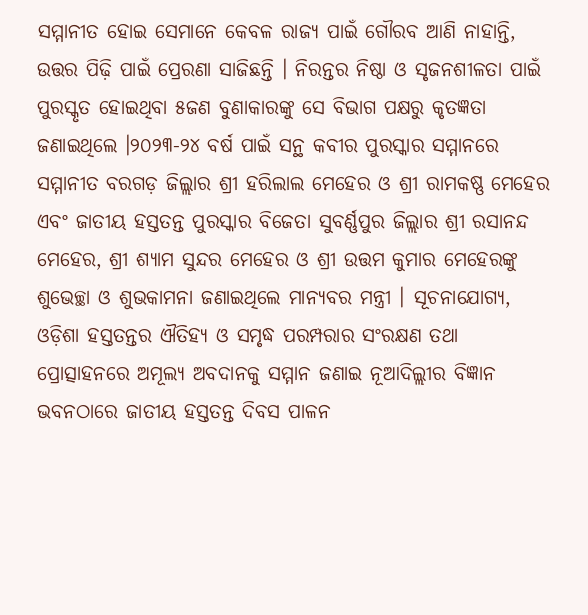ସମ୍ମାନୀତ ହୋଇ ସେମାନେ କେବଳ ରାଜ୍ୟ ପାଇଁ ଗୌରବ ଆଣି ନାହାନ୍ତି, ଉତ୍ତର ପିଢ଼ି ପାଇଁ ପ୍ରେରଣା ସାଜିଛନ୍ତି । ନିରନ୍ତର ନିଷ୍ଠା ଓ ସୃଜନଶୀଳତା ପାଇଁ ପୁରସ୍କୃତ ହୋଇଥିବା ୫ଜଣ ବୁଣାକାରଙ୍କୁ ସେ ବିଭାଗ ପକ୍ଷରୁ କୃତଜ୍ଞତା ଜଣାଇଥିଲେ ।୨୦୨୩-୨୪ ବର୍ଷ ପାଇଁ ସନ୍ଥ କବୀର ପୁରସ୍କାର ସମ୍ମାନରେ ସମ୍ମାନୀତ ବରଗଡ଼ ଜିଲ୍ଲାର ଶ୍ରୀ ହରିଲାଲ ମେହେର ଓ ଶ୍ରୀ ରାମକଷ୍ଣ ମେହେର ଏବଂ ଜାତୀୟ ହସ୍ତତନ୍ତ ପୁରସ୍କାର ବିଜେତା ସୁବର୍ଣ୍ଣପୁର ଜିଲ୍ଲାର ଶ୍ରୀ ରସାନନ୍ଦ ମେହେର, ଶ୍ରୀ ଶ୍ୟାମ ସୁନ୍ଦର ମେହେର ଓ ଶ୍ରୀ ଉତ୍ତମ କୁମାର ମେହେରଙ୍କୁ ଶୁଭେଚ୍ଛା ଓ ଶୁଭକାମନା ଜଣାଇଥିଲେ ମାନ୍ୟବର ମନ୍ତ୍ରୀ । ସୂଚନାଯୋଗ୍ୟ, ଓଡ଼ିଶା ହସ୍ତତନ୍ତର ଐତିହ୍ୟ ଓ ସମୃଦ୍ଧ ପରମ୍ପରାର ସଂରକ୍ଷଣ ତଥା ପ୍ରୋତ୍ସାହନରେ ଅମୂଲ୍ୟ ଅବଦାନକୁ ସମ୍ମାନ ଜଣାଇ ନୂଆଦିଲ୍ଲୀର ବିଜ୍ଞାନ ଭବନଠାରେ ଜାତୀୟ ହସ୍ତତନ୍ତ ଦିବସ ପାଳନ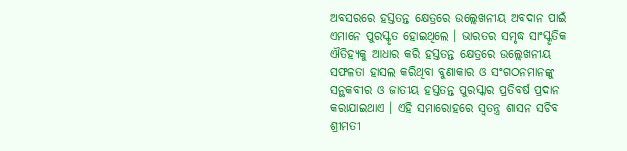ଅବସରରେ ହସ୍ତତନ୍ତ କ୍ଷେତ୍ରରେ ଉଲ୍ଲେଖନୀୟ ଅବଦାନ ପାଇଁ ଏମାନେ ପୁରସ୍କୃତ ହୋଇଥିଲେ । ଭାରତର ସମୃଦ୍ଧ ସାଂସ୍କୃତିକ ଐତିହ୍ୟକୁ ଆଧାର କରି ହସ୍ତତନ୍ତ କ୍ଷେତ୍ରରେ ଉଲ୍ଲେଖନୀୟ ସଫଳତା ହାସଲ କରିଥିବା ବୁଣାକାର ଓ ସଂଗଠନମାନଙ୍କୁ ସନ୍ଥକବୀର ଓ ଜାତୀୟ ହସ୍ତତନ୍ତ ପୁରସ୍କାର ପ୍ରତିବର୍ଷ ପ୍ରଦାନ କରାଯାଇଥାଏ । ଏହି ସମାରୋହରେ ସ୍ୱତନ୍ତ୍ର ଶାସନ ସଚିବ ଶ୍ରୀମତୀ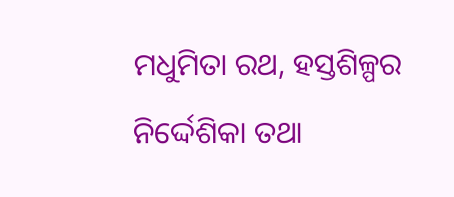ମଧୁମିତା ରଥ, ହସ୍ତଶିଳ୍ପର ନିର୍ଦ୍ଦେଶିକା ତଥା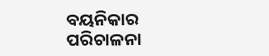ବୟନିକାର ପରିଚାଳନା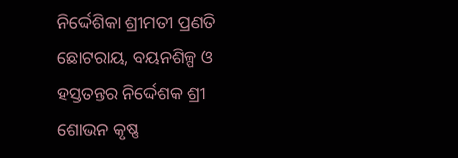ନିର୍ଦ୍ଦେଶିକା ଶ୍ରୀମତୀ ପ୍ରଣତି ଛୋଟରାୟ, ବୟନଶିଳ୍ପ ଓ ହସ୍ତତନ୍ତର ନିର୍ଦ୍ଦେଶକ ଶ୍ରୀ ଶୋଭନ କୃଷ୍ଣ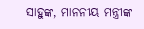ସାହୁଙ୍କ, ମାନନୀୟ ମନ୍ତ୍ରୀଙ୍କ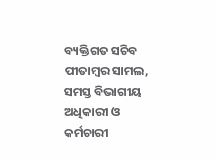ବ୍ୟକ୍ତିଗତ ସଚିବ ପୀତାମ୍ବର ସାମଲ, ସମସ୍ତ ବିଭାଗୀୟ ଅଧିକାରୀ ଓ କର୍ମଚାରୀ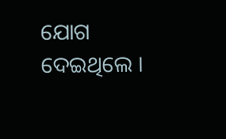ଯୋଗ ଦେଇଥିଲେ ।